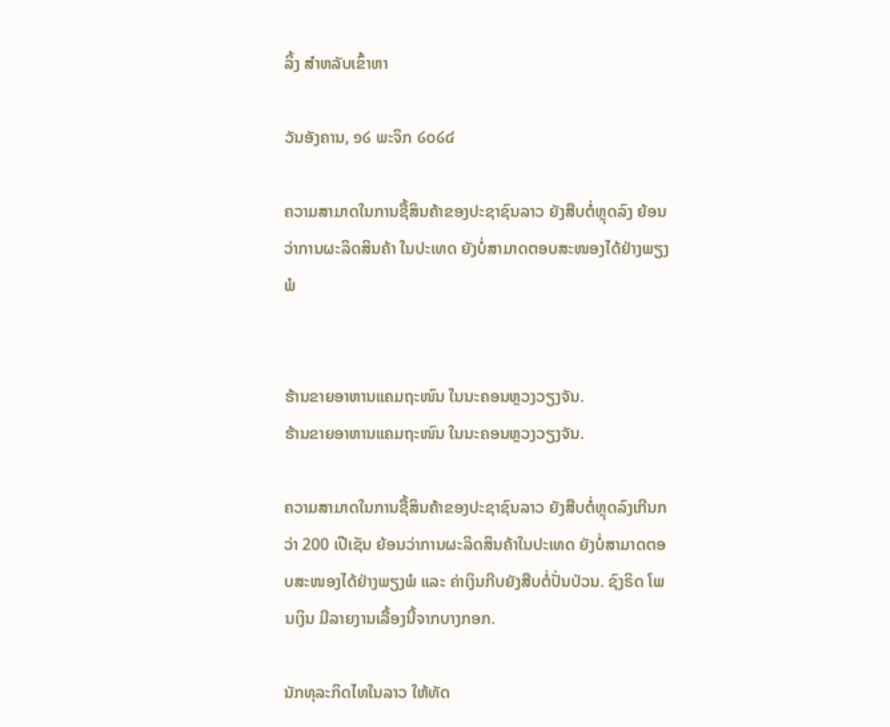ລິ້ງ ສຳຫລັບເຂົ້າຫາ

ວັນອັງຄານ, ໑໒ ພະຈິກ ໒໐໒໔

ຄວາມສາມາດໃນການຊື້ສິນຄ້າຂອງປະຊາຊົນລາວ ຍັງສືບຕໍ່ຫຼຸດລົງ ຍ້ອນວ່າການຜະລິດສິນຄ້າ ໃນປະເທດ ຍັງບໍ່ສາມາດຕອບສະໜອງໄດ້ຢ່າງພຽງພໍ


ຮ້ານຂາຍອາຫານແຄມຖະໜົນ ໃນນະຄອນຫຼວງວຽງຈັນ.
ຮ້ານຂາຍອາຫານແຄມຖະໜົນ ໃນນະຄອນຫຼວງວຽງຈັນ.

ຄວາມສາມາດໃນການຊື້ສິນຄ້າຂອງປະຊາຊົນລາວ ຍັງສືບຕໍ່ຫຼຸດລົງເກີນກວ່າ 200 ເປີເຊັນ ຍ້ອນວ່າການຜະລິດສິນຄ້າໃນປະເທດ ຍັງບໍ່ສາມາດຕອບສະໜອງໄດ້ຢ່າງພຽງພໍ ແລະ ຄ່າເງິນກີບຍັງສືບຕໍ່ປັ່ນປ່ວນ. ຊົງຣິດ ໂພນເງິນ ມີລາຍງານເລື້ອງນີ້ຈາກບາງກອກ.

ນັກທຸລະກິດໄທໃນລາວ ໃຫ້ທັດ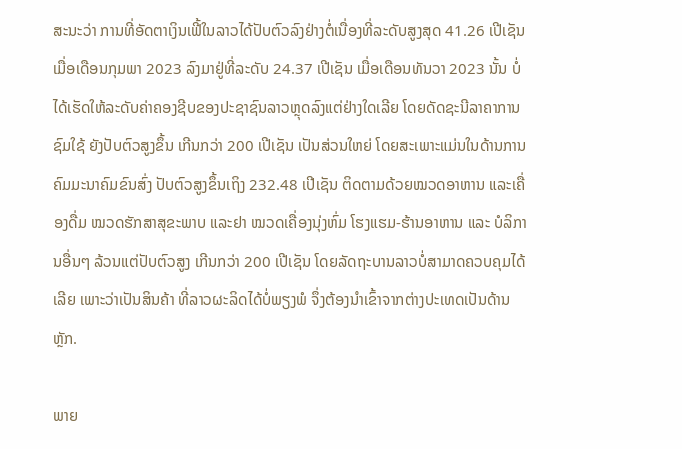ສະນະວ່າ ການທີ່ອັດຕາເງິນເຟີ້ໃນລາວໄດ້ປັບຕົວລົງຢ່າງຕໍ່ເນື່ອງທີ່ລະດັບສູງສຸດ 41.26 ເປີເຊັນ ເມື່ອເດືອນກຸມພາ 2023 ລົງມາຢູ່ທີ່ລະດັບ 24.37 ເປີເຊັນ ເມື່ອເດືອນທັນວາ 2023 ນັ້ນ ບໍ່ໄດ້ເຮັດໃຫ້ລະດັບຄ່າຄອງຊີບຂອງປະຊາຊົນລາວຫຼຸດລົງແຕ່ຢ່າງໃດເລີຍ ໂດຍດັດຊະນີລາຄາການຊົມໃຊ້ ຍັງປັບຕົວສູງຂຶ້ນ ເກີນກວ່າ 200 ເປີເຊັນ ເປັນສ່ວນໃຫຍ່ ໂດຍສະເພາະແມ່ນໃນດ້ານການຄົມມະນາຄົມຂົນສົ່ງ ປັບຕົວສູງຂຶ້ນເຖິງ 232.48 ເປີເຊັນ ຕິດຕາມດ້ວຍໝວດອາຫານ ແລະເຄື່ອງດື່ມ ໝວດຮັກສາສຸຂະພາບ ແລະຢາ ໝວດເຄື່ອງນຸ່ງຫົ່ມ ໂຮງແຮມ-ຮ້ານອາຫານ ແລະ ບໍລິການອື່ນໆ ລ້ວນແຕ່ປັບຕົວສູງ ເກີນກວ່າ 200 ເປີເຊັນ ໂດຍລັດຖະບານລາວບໍ່ສາມາດຄວບຄຸມໄດ້ເລີຍ ເພາະວ່າເປັນສິນຄ້າ ທີ່ລາວຜະລິດໄດ້ບໍ່ພຽງພໍ ຈຶ່ງຕ້ອງນໍາເຂົ້າຈາກຕ່າງປະເທດເປັນດ້ານຫຼັກ.

ພາຍ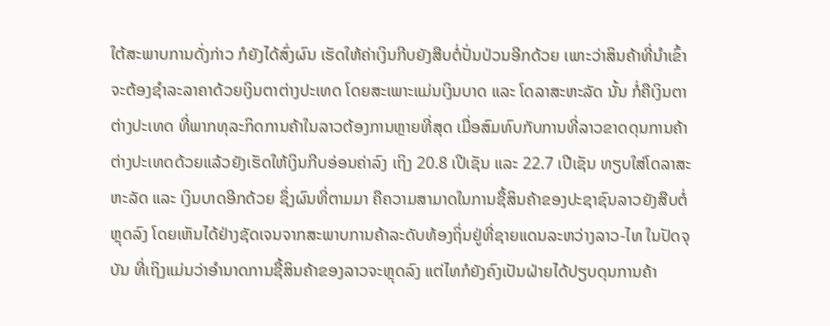ໃຕ້ສະພາບການດັ່ງກ່າວ ກໍຍັງໄດ້ສົ່ງຜົນ ເຮັດໃຫ້ຄ່າເງິນກີບຍັງສືບຕໍ່ປັ່ນປ່ວນອີກດ້ວຍ ເພາະວ່າສິນຄ້າທີ່ນຳເຂົ້າຈະຕ້ອງຊຳລະລາຄາດ້ວຍເງິນຕາຕ່າງປະເທດ ໂດຍສະເພາະແມ່ນເງິນບາດ ແລະ ໂດລາສະຫະລັດ ນັ້ນ ກໍ່ຄືເງິນຕາຕ່າງປະເທດ ທີ່ພາກທຸລະກິດການຄ້າໃນລາວຕ້ອງການຫຼາຍທີ່ສຸດ ເມື່ອສົມທົບກັບການທີ່ລາວຂາດດຸນການຄ້າຕ່າງປະເທດດ້ວຍແລ້ວຍັງເຮັດໃຫ້ເງິນກີບອ່ອນຄ່າລົງ ເຖິງ 20.8 ເປີເຊັນ ແລະ 22.7 ເປີເຊັນ ທຽບໃສ່ໂດລາສະ ຫະລັດ ແລະ ເງິນບາດອີກດ້ວຍ ຊຶ່ງຜົນທີ່ຕາມມາ ຄືຄວາມສາມາດໃນການຊື້ສິນຄ້າຂອງປະຊາຊົນລາວຍັງສືບຕໍ່ຫຼຸດລົງ ໂດຍເຫັນໄດ້ຢ່າງຊັດເຈນຈາກສະພາບການຄ້າລະດັບທ້ອງຖິ່ນຢູ່ທີ່ຊາຍແດນລະຫວ່າງລາວ-ໄທ ໃນປັດຈຸບັນ ທີ່ເຖິງແມ່ນວ່າອຳນາດການຊື້ສິນຄ້າຂອງລາວຈະຫຼຸດລົງ ແຕ່ໄທກໍຍັງຄົງເປັນຝ່າຍໄດ້ປຽບດຸນການຄ້າ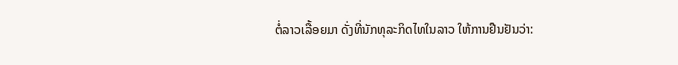ຕໍ່ລາວເລື້ອຍມາ ດັ່ງທີ່ນັກທຸລະກິດໄທໃນລາວ ໃຫ້ການຢືນຢັນວ່າ: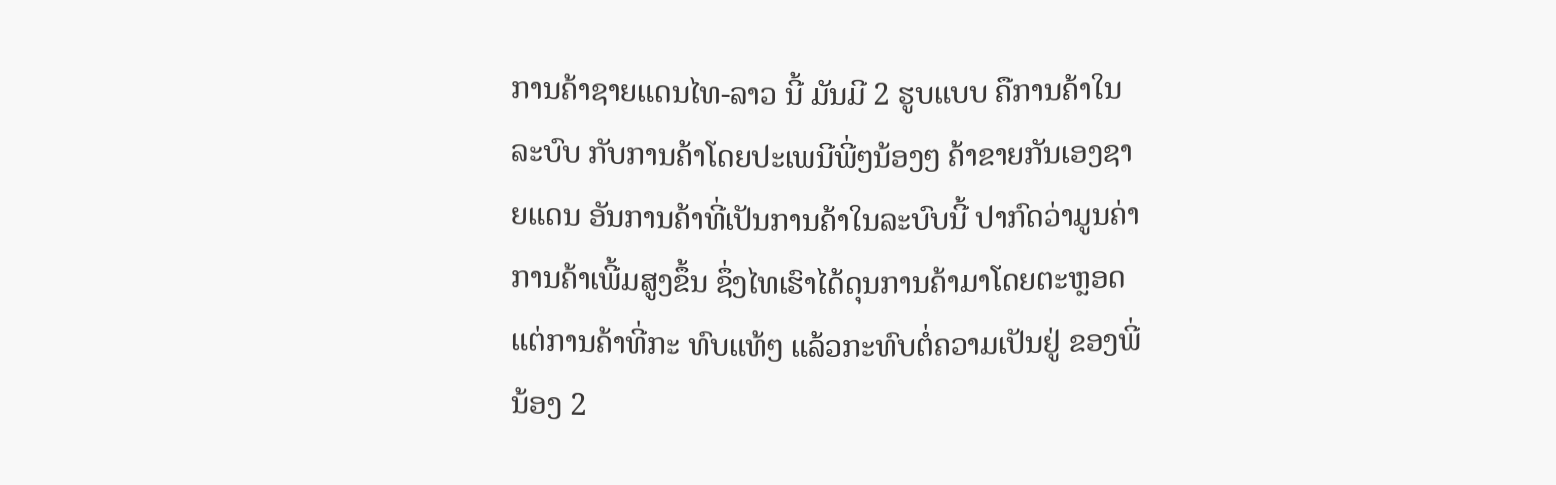ການຄ້າຊາຍແດນໄທ-ລາວ ນີ້ ມັນມີ 2 ຮູບແບບ ຄືການຄ້າໃນລະບົບ ກັບການຄ້າໂດຍປະເພນີພີ່ໆນ້ອງໆ ຄ້າຂາຍກັນເອງຊາຍແດນ ອັນການຄ້າທີ່ເປັນການຄ້າໃນລະບົບນີ້ ປາກົດວ່າມູນຄ່າການຄ້າເພີ້ມສູງຂຶ້ນ ຊຶ່ງໄທເຮົາໄດ້ດຸນການຄ້າມາໂດຍຕະຫຼອດ ແຕ່ການຄ້າທີ່ກະ ທົບແທ້ໆ ແລ້ວກະທົບຕໍ່ຄວາມເປັນຢູ່ ຂອງພີ່ນ້ອງ 2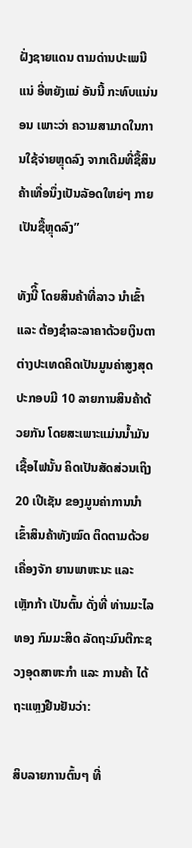ຝັ່ງຊາຍແດນ ຕາມດ່ານປະເພນີແນ່ ອີ່ຫຍັງແນ່ ອັນນີ້ ກະທົບແນ່ນອນ ເພາະວ່າ ຄວາມສາມາດໃນການໃຊ້ຈ່າຍຫຼຸດລົງ ຈາກເດີມທີ່ຊື້ສິນຄ້າເທື່ອນຶ່ງເປັນລັອດໃຫຍ່ໆ ກາຍເປັນຊື້ຫຼຸດລົງ”

ທັງນີິ້ ໂດຍສິນຄ້າທີ່ລາວ ນຳເຂົ້າ ແລະ ຕ້ອງຊໍາລະລາຄາດ້ວຍເງິນຕາຕ່າງປະເທດຄິດເປັນມູນຄ່າສູງສຸດປະກອບມີ 10 ລາຍການສິນຄ້າດ້ວຍກັນ ໂດຍສະເພາະແມ່ນນໍ້າມັນເຊື້ອໄຟນັ້ນ ຄິດເປັນສັດສ່ວນເຖິງ 20 ເປີເຊັນ ຂອງມູນຄ່າການນຳເຂົ້າສິນຄ້າທັງໝົດ ຕິດຕາມດ້ວຍເຄື່ອງຈັກ ຍານພາຫະນະ ແລະ ເຫຼັກກ້າ ເປັນຕົ້ນ ດັ່ງທີ່ ທ່ານມະໄລທອງ ກົມມະສິດ ລັດຖະມົນຕີກະຊວງອຸດສາຫະກຳ ແລະ ການຄ້າ ໄດ້ຖະແຫຼງຢືນຢັນວ່າ:

ສິບລາຍການຕົ້ນໆ ທີ່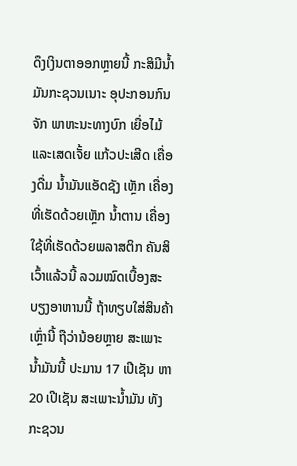ດຶງເງິນຕາອອກຫຼາຍນີ້ ກະສິມີນໍ້າມັນກະຊວນເນາະ ອຸປະກອນກົນຈັກ ພາຫະນະທາງບົກ ເຍື່ອໄມ້ ແລະເສດເຈັ້ຍ ແກ້ວປະເສີດ ເຄື່ອງດື່ມ ນໍ້າມັນແອັດຊັງ ເຫຼັກ ເຄື່ອງທີ່ເຮັດດ້ວຍເຫຼັກ ນໍ້າຕານ ເຄື່ອງໃຊ້ທີ່ເຮັດດ້ວຍພລາສຕິກ ຄັນສິເວົ້າແລ້ວນີ້ ລວມໝົດເບື້ອງສະບຽງອາຫານນີ້ ຖ້າທຽບໃສ່ສິນຄ້າເຫຼົ່ານີ້ ຖືວ່ານ້ອຍຫຼາຍ ສະເພາະນໍ້າມັນນີ້ ປະມານ 17 ເປີເຊັນ ຫາ 20 ເປີເຊັນ ສະເພາະນໍ້າມັນ ທັງກະຊວນ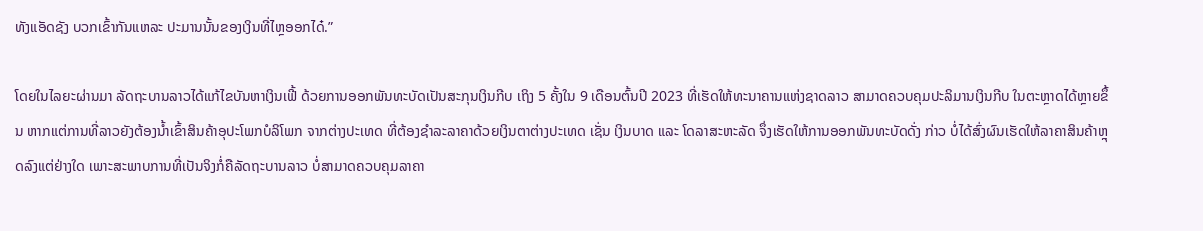ທັງແອັດຊັງ ບວກເຂົ້າກັນແຫລະ ປະມານນັ້ນຂອງເງິນທີ່ໄຫຼອອກໄດ໋.”

ໂດຍໃນໄລຍະຜ່ານມາ ລັດຖະບານລາວໄດ້ແກ້ໄຂບັນຫາເງິນເຟີ້ ດ້ວຍການອອກພັນທະບັດເປັນສະກຸນເງິນກີບ ເຖິງ 5 ຄັ້ງໃນ 9 ເດືອນຕົ້ນປີ 2023 ທີ່ເຮັດໃຫ້ທະນາຄານແຫ່ງຊາດລາວ ສາມາດຄວບຄຸມປະລິມານເງິນກີບ ໃນຕະຫຼາດໄດ້ຫຼາຍຂຶ້ນ ຫາກແຕ່ການທີ່ລາວຍັງຕ້ອງນໍ້າເຂົ້າສິນຄ້າອຸປະໂພກບໍລິໂພກ ຈາກຕ່າງປະເທດ ທີ່ຕ້ອງຊໍາລະລາຄາດ້ວຍເງິນຕາຕ່າງປະເທດ ເຊັ່ນ ເງິນບາດ ແລະ ໂດລາສະຫະລັດ ຈຶ່ງເຮັດໃຫ້ການອອກພັນທະບັດດັ່ງ ກ່າວ ບໍ່ໄດ້ສົ່ງຜົນເຮັດໃຫ້ລາຄາສິນຄ້າຫຼຸດລົງແຕ່ຢ່າງໃດ ເພາະສະພາບການທີ່ເປັນຈິງກໍ່ຄືລັດຖະບານລາວ ບໍ່ສາມາດຄວບຄຸມລາຄາ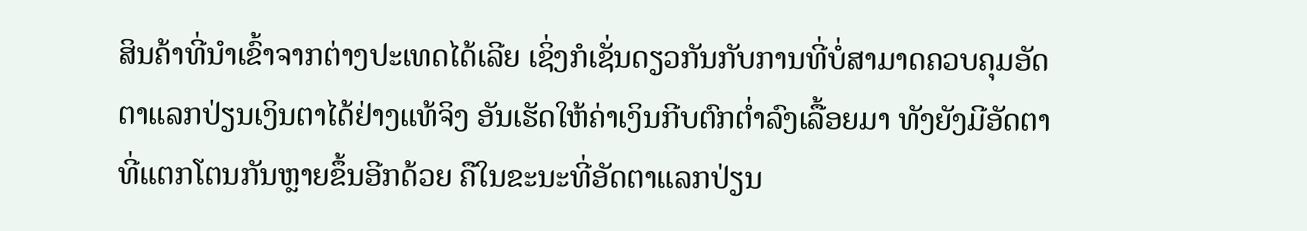ສິນຄ້າທີ່ນໍາເຂົ້າຈາກຕ່າງປະເທດໄດ້ເລີຍ ເຊິ່ງກໍເຊັ່ນດຽວກັນກັບການທີ່ບໍ່ສາມາດຄວບຄຸມອັດຕາແລກປ່ຽນເງິນຕາໄດ້ຢ່າງແທ້ຈິງ ອັນເຮັດໃຫ້ຄ່າເງິນກີບຕົກຕໍ່າລົງເລື້ອຍມາ ທັງຍັງມີອັດຕາທີ່ແຕກໂຕນກັນຫຼາຍຂຶ້ນອີກດ້ວຍ ຄືໃນຂະນະທີ່ອັດຕາແລກປ່ຽນ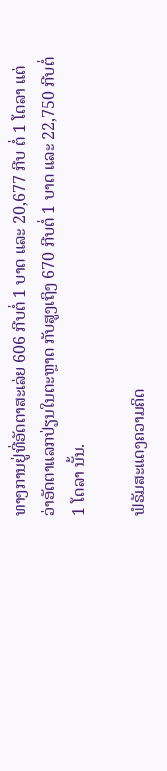ທາງການຢູ່ທີ່ອັດຕາສະເລ່ຍ 606 ກີບຕໍ່ 1 ບາດ ແລະ 20,677 ກີບ ຕໍ່ 1 ໂດລາ ແຕ່ວ່າອັດຕາແລກປ່ຽນໃນຕະຫຼາດ ກັບສູງເຖິງ 670 ກີບຕໍ່ 1 ບາດ ແລະ 22,750 ກີບຕໍ່ 1 ໂດລາ ນັ້ນ.

ຟໍຣັມສະແດງຄວາມຄິດ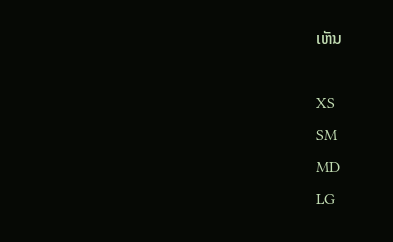ເຫັນ

XS
SM
MD
LG